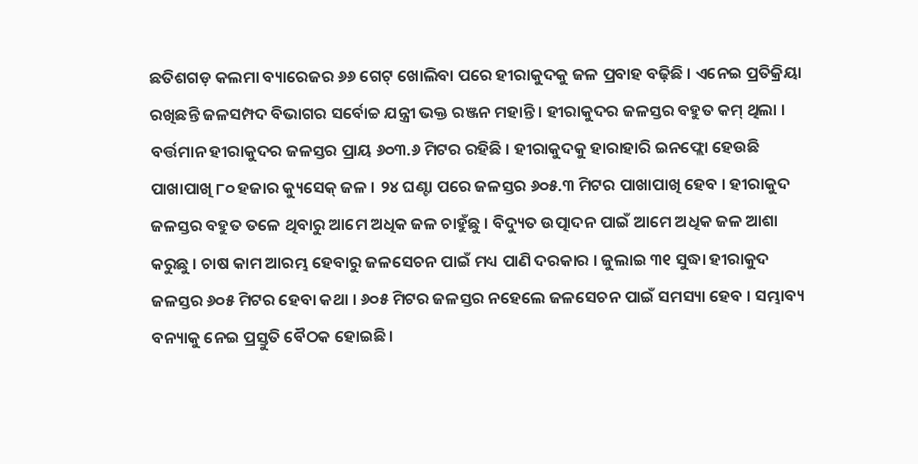ଛତିଶଗଡ଼ କଲମା ବ୍ୟାରେଜର ୬୬ ଗେଟ୍ ଖୋଲିବା ପରେ ହୀରାକୁଦକୁ ଜଳ ପ୍ରବାହ ବଢ଼ିଛି । ଏନେଇ ପ୍ରତିକ୍ରିୟା ରଖିଛନ୍ତି ଜଳସମ୍ପଦ ବିଭାଗର ସର୍ବୋଚ୍ଚ ଯନ୍ତ୍ରୀ ଭକ୍ତ ରଞ୍ଜନ ମହାନ୍ତି । ହୀରାକୁଦର ଜଳସ୍ତର ବହୁତ କମ୍ ଥିଲା । ବର୍ତ୍ତମାନ ହୀରାକୁଦର ଜଳସ୍ତର ପ୍ରାୟ ୬୦୩.୬ ମିଟର ରହିଛି । ହୀରାକୁଦକୁ ହାରାହାରି ଇନଫ୍ଲୋ ହେଉଛି ପାଖାପାଖି ୮୦ ହଜାର କ୍ୟୁସେକ୍ ଜଳ । ୨୪ ଘଣ୍ଟା ପରେ ଜଳସ୍ତର ୬୦୫.୩ ମିଟର ପାଖାପାଖି ହେବ । ହୀରାକୁଦ ଜଳସ୍ତର ବହୁତ ତଳେ ଥିବାରୁ ଆମେ ଅଧିକ ଜଳ ଚାହୁଁଛୁ । ବିଦ୍ୟୁତ ଉତ୍ପାଦନ ପାଇଁ ଆମେ ଅଧିକ ଜଳ ଆଶା କରୁଛୁ । ଚାଷ କାମ ଆରମ୍ଭ ହେବାରୁ ଜଳସେଚନ ପାଇଁ ମଧ୍ୟ ପାଣି ଦରକାର । ଜୁଲାଇ ୩୧ ସୁଦ୍ଧା ହୀରାକୁଦ ଜଳସ୍ତର ୬୦୫ ମିଟର ହେବା କଥା । ୬୦୫ ମିଟର ଜଳସ୍ତର ନହେଲେ ଜଳସେଚନ ପାଇଁ ସମସ୍ୟା ହେବ । ସମ୍ଭାବ୍ୟ ବନ୍ୟାକୁ ନେଇ ପ୍ରସ୍ତୁତି ବୈଠକ ହୋଇଛି ।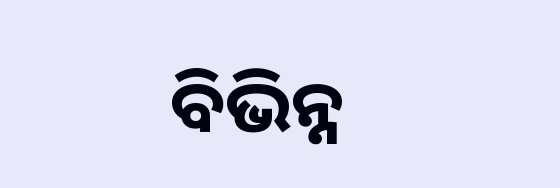ବିଭିନ୍ନ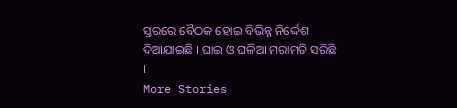ସ୍ତରରେ ବୈଠକ ହୋଇ ବିଭିନ୍ନ ନିର୍ଦ୍ଦେଶ ଦିଆଯାଇଛି । ଘାଇ ଓ ଘଳିଆ ମରାମତି ସରିଛି ।
More Stories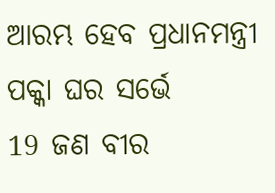ଆରମ୍ଭ ହେବ ପ୍ରଧାନମନ୍ତ୍ରୀ ପକ୍କା ଘର ସର୍ଭେ
19 ଜଣ ବୀର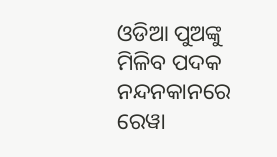ଓଡିଆ ପୁଅଙ୍କୁ ମିଳିବ ପଦକ
ନନ୍ଦନକାନରେ ରେୱା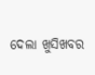ଦେଲା ଖୁସିଖବର